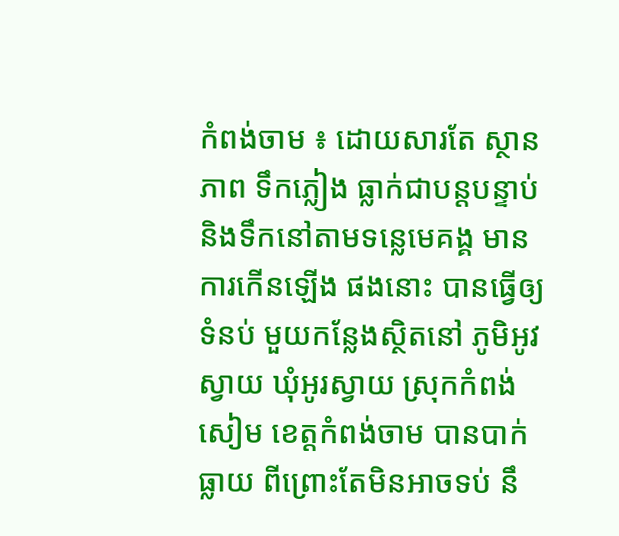កំពង់ចាម ៖ ដោយសារតែ ស្ថានភាព ទឹកភ្លៀង ធ្លាក់ជាបន្តបន្ទាប់ និងទឹកនៅតាមទន្លេមេគង្គ មានការកើនឡើង ផងនោះ បានធ្វើឲ្យទំនប់ មួយកន្លែងស្ថិតនៅ ភូមិអូវស្វាយ ឃុំអូរស្វាយ ស្រុកកំពង់សៀម ខេត្តកំពង់ចាម បានបាក់ធ្លាយ ពីព្រោះតែមិនអាចទប់ នឹ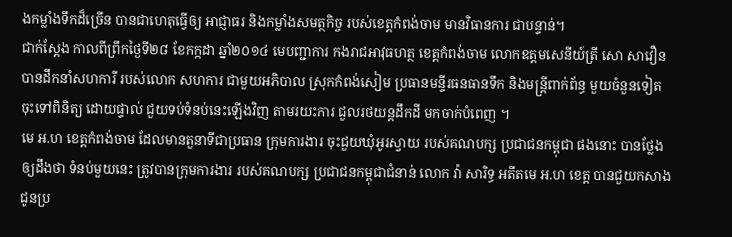ងកម្លាំងទឹកដ៏ច្រើន បានជាហេតុធ្វើឲ្យ អាជ្ញាធរ និងកម្លាំងសមត្ថកិច្ច របស់ខេត្តកំពង់ចាម មានវិធានការ ជាបន្ទាន់។
ជាក់ស្តែង កាលពីព្រឹកថ្ងៃទី២៨ ខែកក្កដា ឆ្នាំ២០១៤ មេបញ្ជាការ កងរាជអាវុធហត្ថ ខេត្តកំពង់ចាម លោកឧត្តមសេនីយ៍ត្រី សោ សាវឿន បានដឹកនាំសហការី របស់លោក សហការ ជាមួយអភិបាល ស្រុកកំពង់សៀម ប្រធានមន្ទីរធនធានទឹក និងមន្រ្តីពាក់ព័ន្ធ មួយចំនួនទៀត ចុះទៅពិនិត្យ ដោយផ្ទាល់ ជួយទប់ទំនប់នេះឡើងវិញ តាមរយះការ ជួលរថយន្តដឹកដី មកចាក់បំពេញ ។
មេ អ.ហ ខេត្តកំពង់ចាម ដែលមានតួនាទីជាប្រធាន ក្រុមការងារ ចុះជួយឃុំអូរស្វាយ របស់គណបក្ស ប្រជាជនកម្ពុជា ផងនោះ បានថ្លែងឲ្យដឹងថា ទំនប់មួយនេះ ត្រូវបានក្រុមការងារ របស់គណបក្ស ប្រជាជនកម្ពុជាជំនាន់ លោក វ៉ា សារិទ្ធ អតីតមេ អ.ហ ខេត្ត បានជួយកសាង ជូនប្រ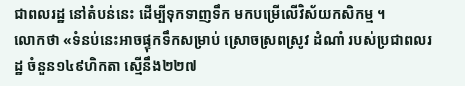ជាពលរដ្ឋ នៅតំបន់នេះ ដើម្បីទុកទាញទឹក មកបម្រើលើវិស័យកសិកម្ម ។
លោកថា «ទំនប់នេះអាចផ្ទុកទឹកសម្រាប់ ស្រោចស្រពស្រូវ ដំណាំ របស់ប្រជាពលរដ្ឋ ចំនួន១៤៩ហិកតា ស្មើនឹង២២៧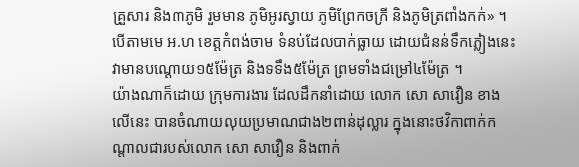គ្រួសារ និង៣ភូមិ រួមមាន ភូមិអូរស្វាយ ភូមិព្រែកចក្រី និងភូមិត្រពាំងកក់» ។ បើតាមមេ អ.ហ ខេត្តកំពង់ចាម ទំនប់ដែលបាក់ធ្លាយ ដោយជំនន់ទឹកភ្លៀងនេះ វាមានបណ្ដោយ១៥ម៉ែត្រ និងទទឹង៥ម៉ែត្រ ព្រមទាំងជម្រៅ៤ម៉ែត្រ ។
យ៉ាងណាក៏ដោយ ក្រុមការងារ ដែលដឹកនាំដោយ លោក សោ សាវឿន ខាងលើនេះ បានចំណាយលុយប្រមាណជាង២ពាន់ដុល្លារ ក្នុងនោះថវិកាពាក់កណ្តាលជារបស់លោក សោ សាវឿន និងពាក់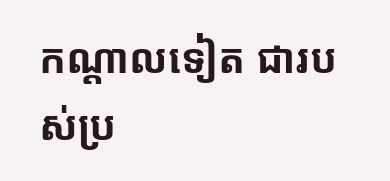កណ្តាលទៀត ជារបស់ប្រ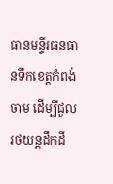ធានមន្ទីរធនធានទឹកខេត្តកំពង់ចាម ដើម្បីជួលរថយន្តដឹកដី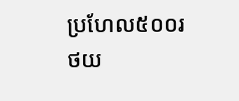ប្រហែល៥០០រថយ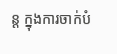ន្ត ក្នុងការចាក់បំ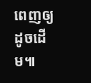ពេញឲ្យដូចដើម៕